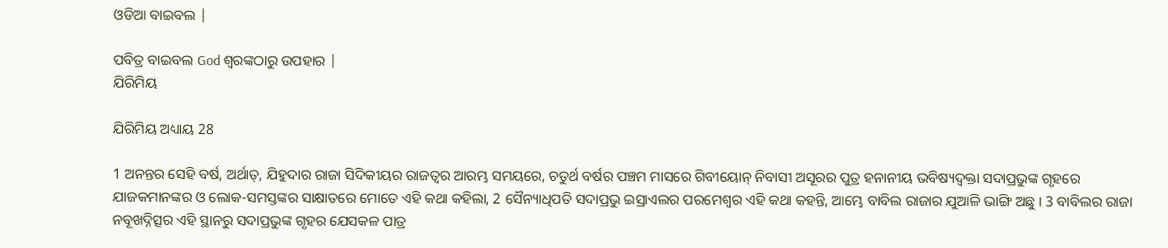ଓଡିଆ ବାଇବଲ |

ପବିତ୍ର ବାଇବଲ God ଶ୍ବରଙ୍କଠାରୁ ଉପହାର |
ଯିରିମିୟ

ଯିରିମିୟ ଅଧ୍ୟାୟ 28

1 ଅନନ୍ତର ସେହି ବର୍ଷ, ଅର୍ଥାତ୍, ଯିହୁଦାର ରାଜା ସିଦିକୀୟର ରାଜତ୍ଵର ଆରମ୍ଭ ସମୟରେ, ଚତୁର୍ଥ ବର୍ଷର ପଞ୍ଚମ ମାସରେ ଗିବୀୟୋନ୍ ନିବାସୀ ଅସୂରର ପୁତ୍ର ହନାନୀୟ ଭବିଷ୍ୟଦ୍ବକ୍ତା ସଦାପ୍ରଭୁଙ୍କ ଗୃହରେ ଯାଜକମାନଙ୍କର ଓ ଲୋକ-ସମସ୍ତଙ୍କର ସାକ୍ଷାତରେ ମୋତେ ଏହି କଥା କହିଲା, 2 ସୈନ୍ୟାଧିପତି ସଦାପ୍ରଭୁ ଇସ୍ରାଏଲର ପରମେଶ୍ଵର ଏହି କଥା କହନ୍ତି, ଆମ୍ଭେ ବାବିଲ ରାଜାର ଯୁଆଳି ଭାଙ୍ଗି ଅଛୁ । 3 ବାବିଲର ରାଜା ନବୂଖଦ୍ନିତ୍ସର ଏହି ସ୍ଥାନରୁ ସଦାପ୍ରଭୁଙ୍କ ଗୃହର ଯେସକଳ ପାତ୍ର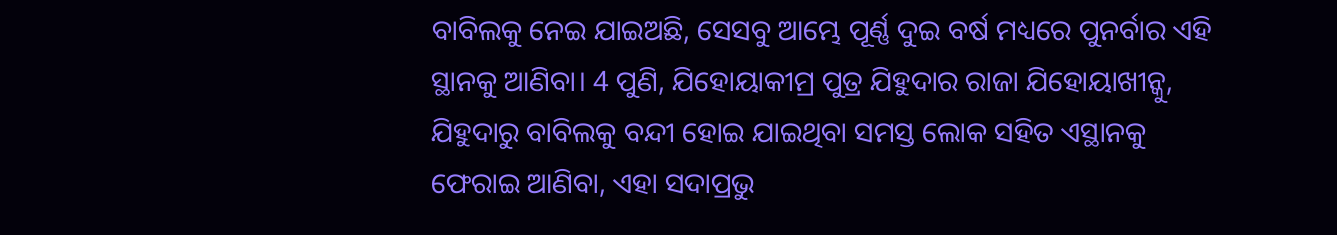ବାବିଲକୁ ନେଇ ଯାଇଅଛି, ସେସବୁ ଆମ୍ଭେ ପୂର୍ଣ୍ଣ ଦୁଇ ବର୍ଷ ମଧ୍ୟରେ ପୁନର୍ବାର ଏହି ସ୍ଥାନକୁ ଆଣିବା। 4 ପୁଣି, ଯିହୋୟାକୀମ୍ର ପୁତ୍ର ଯିହୁଦାର ରାଜା ଯିହୋୟାଖୀନ୍କୁ, ଯିହୁଦାରୁ ବାବିଲକୁ ବନ୍ଦୀ ହୋଇ ଯାଇଥିବା ସମସ୍ତ ଲୋକ ସହିତ ଏସ୍ଥାନକୁ ଫେରାଇ ଆଣିବା, ଏହା ସଦାପ୍ରଭୁ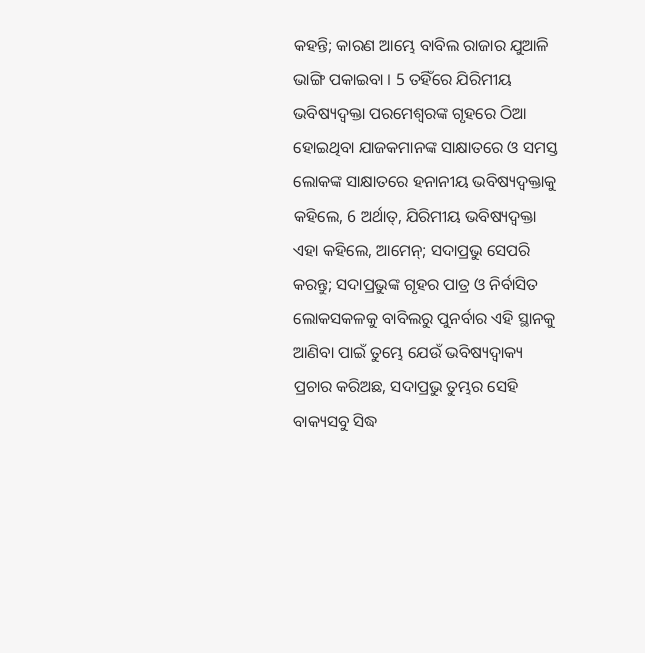କହନ୍ତି; କାରଣ ଆମ୍ଭେ ବାବିଲ ରାଜାର ଯୁଆଳି ଭାଙ୍ଗି ପକାଇବା । 5 ତହିଁରେ ଯିରିମୀୟ ଭବିଷ୍ୟଦ୍ବକ୍ତା ପରମେଶ୍ଵରଙ୍କ ଗୃହରେ ଠିଆ ହୋଇଥିବା ଯାଜକମାନଙ୍କ ସାକ୍ଷାତରେ ଓ ସମସ୍ତ ଲୋକଙ୍କ ସାକ୍ଷାତରେ ହନାନୀୟ ଭବିଷ୍ୟଦ୍ବକ୍ତାକୁ କହିଲେ, 6 ଅର୍ଥାତ୍, ଯିରିମୀୟ ଭବିଷ୍ୟଦ୍ବକ୍ତା ଏହା କହିଲେ, ଆମେନ୍; ସଦାପ୍ରଭୁ ସେପରି କରନ୍ତୁ; ସଦାପ୍ରଭୁଙ୍କ ଗୃହର ପାତ୍ର ଓ ନିର୍ବାସିତ ଲୋକସକଳକୁ ବାବିଲରୁ ପୁନର୍ବାର ଏହି ସ୍ଥାନକୁ ଆଣିବା ପାଇଁ ତୁମ୍ଭେ ଯେଉଁ ଭବିଷ୍ୟଦ୍ବାକ୍ୟ ପ୍ରଚାର କରିଅଛ, ସଦାପ୍ରଭୁ ତୁମ୍ଭର ସେହି ବାକ୍ୟସବୁ ସିଦ୍ଧ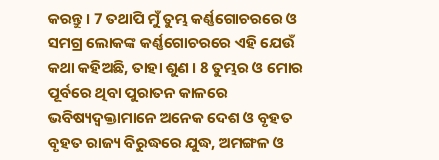କରନ୍ତୁ । 7 ତଥାପି ମୁଁ ତୁମ୍ଭ କର୍ଣ୍ଣଗୋଚରରେ ଓ ସମଗ୍ର ଲୋକଙ୍କ କର୍ଣ୍ଣଗୋଚରରେ ଏହି ଯେଉଁ କଥା କହିଅଛି, ତାହା ଶୁଣ । 8 ତୁମ୍ଭର ଓ ମୋର ପୂର୍ବରେ ଥିବା ପୁରାତନ କାଳରେ ଭବିଷ୍ୟଦ୍ବକ୍ତାମାନେ ଅନେକ ଦେଶ ଓ ବୃହତ ବୃହତ ରାଜ୍ୟ ବିରୁଦ୍ଧରେ ଯୁଦ୍ଧ, ଅମଙ୍ଗଳ ଓ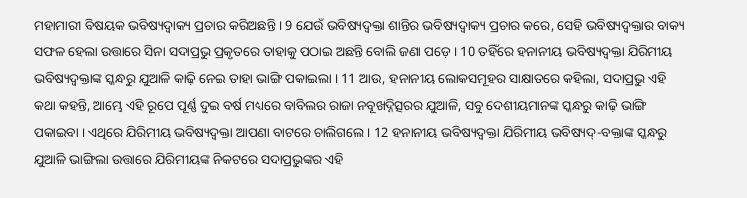ମହାମାରୀ ବିଷୟକ ଭବିଷ୍ୟଦ୍ବାକ୍ୟ ପ୍ରଚାର କରିଅଛନ୍ତି । 9 ଯେଉଁ ଭବିଷ୍ୟଦ୍ବକ୍ତା ଶାନ୍ତିର ଭବିଷ୍ୟଦ୍ବାକ୍ୟ ପ୍ରଚାର କରେ, ସେହି ଭବିଷ୍ୟଦ୍ବକ୍ତାର ବାକ୍ୟ ସଫଳ ହେଲା ଉତ୍ତାରେ ସିନା ସଦାପ୍ରଭୁ ପ୍ରକୃତରେ ତାହାକୁ ପଠାଇ ଅଛନ୍ତି ବୋଲି ଜଣା ପଡ଼େ । 10 ତହିଁରେ ହନାନୀୟ ଭବିଷ୍ୟଦ୍ବକ୍ତା ଯିରିମୀୟ ଭବିଷ୍ୟଦ୍ବକ୍ତାଙ୍କ ସ୍କନ୍ଧରୁ ଯୁଆଳି କାଢ଼ି ନେଇ ତାହା ଭାଙ୍ଗି ପକାଇଲା । 11 ଆଉ, ହନାନୀୟ ଲୋକସମୂହର ସାକ୍ଷାତରେ କହିଲା, ସଦାପ୍ରଭୁ ଏହି କଥା କହନ୍ତି, ଆମ୍ଭେ ଏହି ରୂପେ ପୂର୍ଣ୍ଣ ଦୁଇ ବର୍ଷ ମଧ୍ୟରେ ବାବିଲର ରାଜା ନବୂଖଦ୍ନିତ୍ସରର ଯୁଆଳି, ସବୁ ଦେଶୀୟମାନଙ୍କ ସ୍କନ୍ଧରୁ କାଢ଼ି ଭାଙ୍ଗି ପକାଇବା । ଏଥିରେ ଯିରିମୀୟ ଭବିଷ୍ୟଦ୍ବକ୍ତା ଆପଣା ବାଟରେ ଚାଲିଗଲେ । 12 ହନାନୀୟ ଭବିଷ୍ୟଦ୍ବକ୍ତା ଯିରିମୀୟ ଭବିଷ୍ୟଦ୍-ବକ୍ତାଙ୍କ ସ୍କନ୍ଧରୁ ଯୁଆଳି ଭାଙ୍ଗିଲା ଉତ୍ତାରେ ଯିରିମୀୟଙ୍କ ନିକଟରେ ସଦାପ୍ରଭୁଙ୍କର ଏହି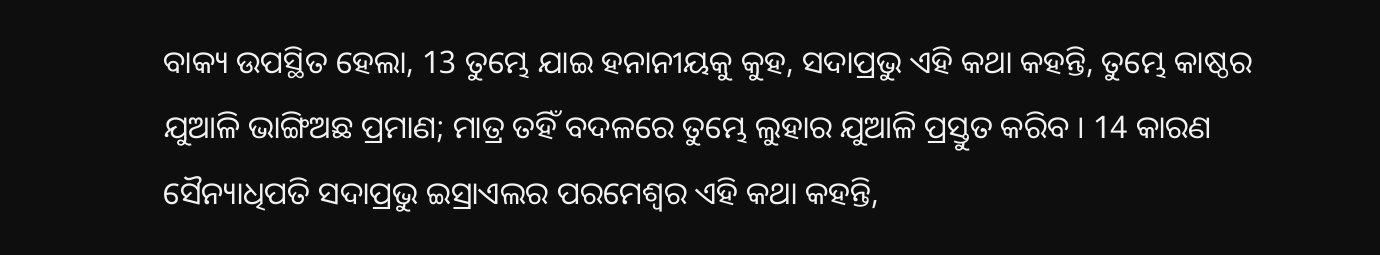ବାକ୍ୟ ଉପସ୍ଥିତ ହେଲା, 13 ତୁମ୍ଭେ ଯାଇ ହନାନୀୟକୁ କୁହ, ସଦାପ୍ରଭୁ ଏହି କଥା କହନ୍ତି, ତୁମ୍ଭେ କାଷ୍ଠର ଯୁଆଳି ଭାଙ୍ଗିଅଛ ପ୍ରମାଣ; ମାତ୍ର ତହିଁ ବଦଳରେ ତୁମ୍ଭେ ଲୁହାର ଯୁଆଳି ପ୍ରସ୍ତୁତ କରିବ । 14 କାରଣ ସୈନ୍ୟାଧିପତି ସଦାପ୍ରଭୁ ଇସ୍ରାଏଲର ପରମେଶ୍ଵର ଏହି କଥା କହନ୍ତି,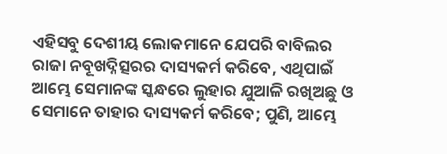ଏହିସବୁ ଦେଶୀୟ ଲୋକମାନେ ଯେପରି ବାବିଲର ରାଜା ନବୂଖଦ୍ନିତ୍ସରର ଦାସ୍ୟକର୍ମ କରିବେ, ଏଥିପାଇଁ ଆମ୍ଭେ ସେମାନଙ୍କ ସ୍କନ୍ଧରେ ଲୁହାର ଯୁଆଳି ରଖିଅଛୁ ଓ ସେମାନେ ତାହାର ଦାସ୍ୟକର୍ମ କରିବେ; ପୁଣି, ଆମ୍ଭେ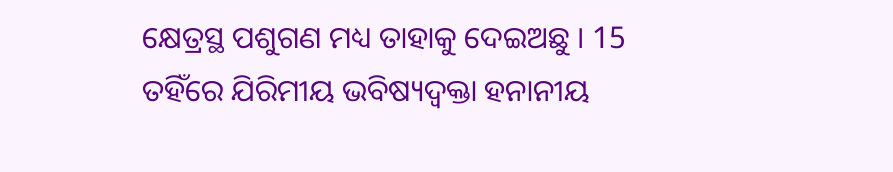କ୍ଷେତ୍ରସ୍ଥ ପଶୁଗଣ ମଧ୍ୟ ତାହାକୁ ଦେଇଅଛୁ । 15 ତହିଁରେ ଯିରିମୀୟ ଭବିଷ୍ୟଦ୍ବକ୍ତା ହନାନୀୟ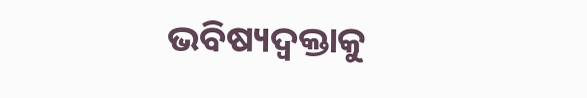ଭବିଷ୍ୟଦ୍ବକ୍ତାକୁ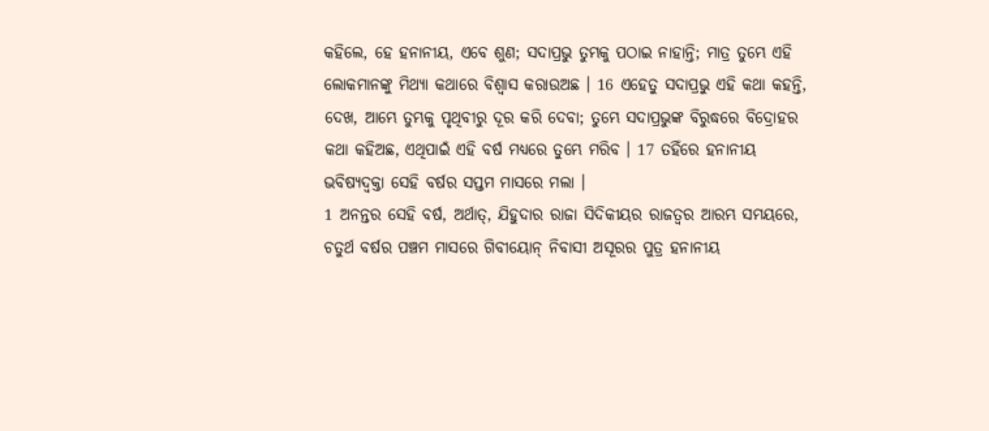କହିଲେ, ହେ ହନାନୀୟ, ଏବେ ଶୁଣ; ସଦାପ୍ରଭୁ ତୁମ୍ଭକୁ ପଠାଇ ନାହାନ୍ତି; ମାତ୍ର ତୁମ୍ଭେ ଏହି ଲୋକମାନଙ୍କୁ ମିଥ୍ୟା କଥାରେ ବିଶ୍ଵାସ କରାଉଅଛ । 16 ଏହେତୁ ସଦାପ୍ରଭୁ ଏହି କଥା କହନ୍ତି, ଦେଖ, ଆମ୍ଭେ ତୁମ୍ଭକୁ ପୃଥିବୀରୁ ଦୂର କରି ଦେବା; ତୁମ୍ଭେ ସଦାପ୍ରଭୁଙ୍କ ବିରୁଦ୍ଧରେ ବିଦ୍ରୋହର କଥା କହିଅଛ, ଏଥିପାଇଁ ଏହି ବର୍ଷ ମଧ୍ୟରେ ତୁମ୍ଭେ ମରିବ । 17 ତହିଁରେ ହନାନୀୟ ଭବିଷ୍ୟଦ୍ବକ୍ତା ସେହି ବର୍ଷର ସପ୍ତମ ମାସରେ ମଲା ।
1 ଅନନ୍ତର ସେହି ବର୍ଷ, ଅର୍ଥାତ୍, ଯିହୁଦାର ରାଜା ସିଦିକୀୟର ରାଜତ୍ଵର ଆରମ୍ଭ ସମୟରେ, ଚତୁର୍ଥ ବର୍ଷର ପଞ୍ଚମ ମାସରେ ଗିବୀୟୋନ୍ ନିବାସୀ ଅସୂରର ପୁତ୍ର ହନାନୀୟ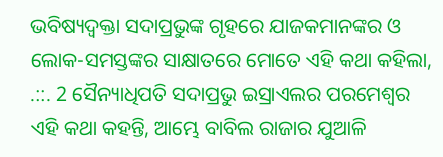ଭବିଷ୍ୟଦ୍ବକ୍ତା ସଦାପ୍ରଭୁଙ୍କ ଗୃହରେ ଯାଜକମାନଙ୍କର ଓ ଲୋକ-ସମସ୍ତଙ୍କର ସାକ୍ଷାତରେ ମୋତେ ଏହି କଥା କହିଲା, .::. 2 ସୈନ୍ୟାଧିପତି ସଦାପ୍ରଭୁ ଇସ୍ରାଏଲର ପରମେଶ୍ଵର ଏହି କଥା କହନ୍ତି, ଆମ୍ଭେ ବାବିଲ ରାଜାର ଯୁଆଳି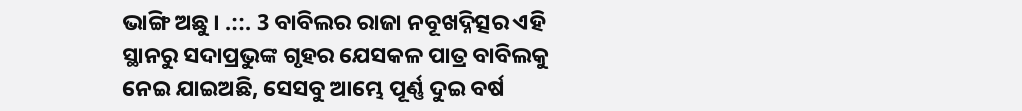ଭାଙ୍ଗି ଅଛୁ । .::. 3 ବାବିଲର ରାଜା ନବୂଖଦ୍ନିତ୍ସର ଏହି ସ୍ଥାନରୁ ସଦାପ୍ରଭୁଙ୍କ ଗୃହର ଯେସକଳ ପାତ୍ର ବାବିଲକୁ ନେଇ ଯାଇଅଛି, ସେସବୁ ଆମ୍ଭେ ପୂର୍ଣ୍ଣ ଦୁଇ ବର୍ଷ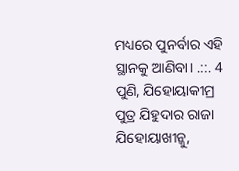ମଧ୍ୟରେ ପୁନର୍ବାର ଏହି ସ୍ଥାନକୁ ଆଣିବା। .::. 4 ପୁଣି, ଯିହୋୟାକୀମ୍ର ପୁତ୍ର ଯିହୁଦାର ରାଜା ଯିହୋୟାଖୀନ୍କୁ,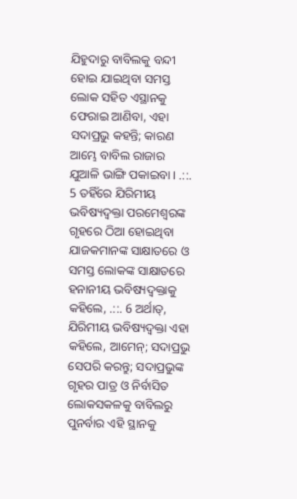ଯିହୁଦାରୁ ବାବିଲକୁ ବନ୍ଦୀ ହୋଇ ଯାଇଥିବା ସମସ୍ତ ଲୋକ ସହିତ ଏସ୍ଥାନକୁ ଫେରାଇ ଆଣିବା, ଏହା ସଦାପ୍ରଭୁ କହନ୍ତି; କାରଣ ଆମ୍ଭେ ବାବିଲ ରାଜାର ଯୁଆଳି ଭାଙ୍ଗି ପକାଇବା । .::. 5 ତହିଁରେ ଯିରିମୀୟ ଭବିଷ୍ୟଦ୍ବକ୍ତା ପରମେଶ୍ଵରଙ୍କ ଗୃହରେ ଠିଆ ହୋଇଥିବା ଯାଜକମାନଙ୍କ ସାକ୍ଷାତରେ ଓ ସମସ୍ତ ଲୋକଙ୍କ ସାକ୍ଷାତରେ ହନାନୀୟ ଭବିଷ୍ୟଦ୍ବକ୍ତାକୁ କହିଲେ, .::. 6 ଅର୍ଥାତ୍, ଯିରିମୀୟ ଭବିଷ୍ୟଦ୍ବକ୍ତା ଏହା କହିଲେ, ଆମେନ୍; ସଦାପ୍ରଭୁ ସେପରି କରନ୍ତୁ; ସଦାପ୍ରଭୁଙ୍କ ଗୃହର ପାତ୍ର ଓ ନିର୍ବାସିତ ଲୋକସକଳକୁ ବାବିଲରୁ ପୁନର୍ବାର ଏହି ସ୍ଥାନକୁ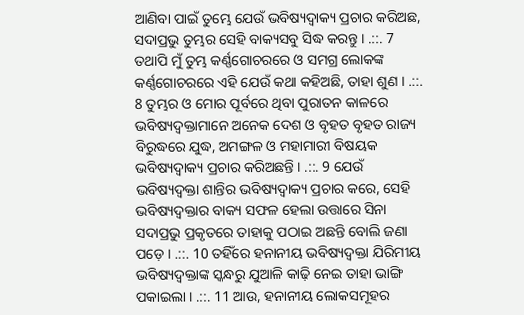ଆଣିବା ପାଇଁ ତୁମ୍ଭେ ଯେଉଁ ଭବିଷ୍ୟଦ୍ବାକ୍ୟ ପ୍ରଚାର କରିଅଛ, ସଦାପ୍ରଭୁ ତୁମ୍ଭର ସେହି ବାକ୍ୟସବୁ ସିଦ୍ଧ କରନ୍ତୁ । .::. 7 ତଥାପି ମୁଁ ତୁମ୍ଭ କର୍ଣ୍ଣଗୋଚରରେ ଓ ସମଗ୍ର ଲୋକଙ୍କ କର୍ଣ୍ଣଗୋଚରରେ ଏହି ଯେଉଁ କଥା କହିଅଛି, ତାହା ଶୁଣ । .::. 8 ତୁମ୍ଭର ଓ ମୋର ପୂର୍ବରେ ଥିବା ପୁରାତନ କାଳରେ ଭବିଷ୍ୟଦ୍ବକ୍ତାମାନେ ଅନେକ ଦେଶ ଓ ବୃହତ ବୃହତ ରାଜ୍ୟ ବିରୁଦ୍ଧରେ ଯୁଦ୍ଧ, ଅମଙ୍ଗଳ ଓ ମହାମାରୀ ବିଷୟକ ଭବିଷ୍ୟଦ୍ବାକ୍ୟ ପ୍ରଚାର କରିଅଛନ୍ତି । .::. 9 ଯେଉଁ ଭବିଷ୍ୟଦ୍ବକ୍ତା ଶାନ୍ତିର ଭବିଷ୍ୟଦ୍ବାକ୍ୟ ପ୍ରଚାର କରେ, ସେହି ଭବିଷ୍ୟଦ୍ବକ୍ତାର ବାକ୍ୟ ସଫଳ ହେଲା ଉତ୍ତାରେ ସିନା ସଦାପ୍ରଭୁ ପ୍ରକୃତରେ ତାହାକୁ ପଠାଇ ଅଛନ୍ତି ବୋଲି ଜଣା ପଡ଼େ । .::. 10 ତହିଁରେ ହନାନୀୟ ଭବିଷ୍ୟଦ୍ବକ୍ତା ଯିରିମୀୟ ଭବିଷ୍ୟଦ୍ବକ୍ତାଙ୍କ ସ୍କନ୍ଧରୁ ଯୁଆଳି କାଢ଼ି ନେଇ ତାହା ଭାଙ୍ଗି ପକାଇଲା । .::. 11 ଆଉ, ହନାନୀୟ ଲୋକସମୂହର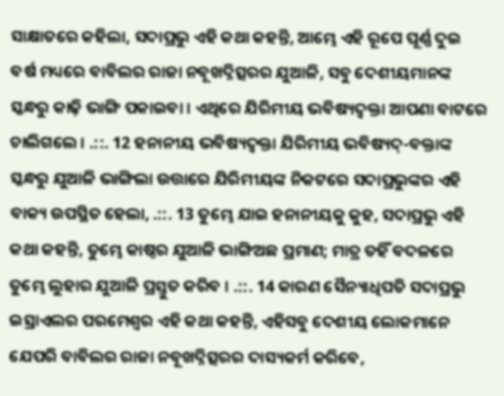ସାକ୍ଷାତରେ କହିଲା, ସଦାପ୍ରଭୁ ଏହି କଥା କହନ୍ତି, ଆମ୍ଭେ ଏହି ରୂପେ ପୂର୍ଣ୍ଣ ଦୁଇ ବର୍ଷ ମଧ୍ୟରେ ବାବିଲର ରାଜା ନବୂଖଦ୍ନିତ୍ସରର ଯୁଆଳି, ସବୁ ଦେଶୀୟମାନଙ୍କ ସ୍କନ୍ଧରୁ କାଢ଼ି ଭାଙ୍ଗି ପକାଇବା । ଏଥିରେ ଯିରିମୀୟ ଭବିଷ୍ୟଦ୍ବକ୍ତା ଆପଣା ବାଟରେ ଚାଲିଗଲେ । .::. 12 ହନାନୀୟ ଭବିଷ୍ୟଦ୍ବକ୍ତା ଯିରିମୀୟ ଭବିଷ୍ୟଦ୍-ବକ୍ତାଙ୍କ ସ୍କନ୍ଧରୁ ଯୁଆଳି ଭାଙ୍ଗିଲା ଉତ୍ତାରେ ଯିରିମୀୟଙ୍କ ନିକଟରେ ସଦାପ୍ରଭୁଙ୍କର ଏହି ବାକ୍ୟ ଉପସ୍ଥିତ ହେଲା, .::. 13 ତୁମ୍ଭେ ଯାଇ ହନାନୀୟକୁ କୁହ, ସଦାପ୍ରଭୁ ଏହି କଥା କହନ୍ତି, ତୁମ୍ଭେ କାଷ୍ଠର ଯୁଆଳି ଭାଙ୍ଗିଅଛ ପ୍ରମାଣ; ମାତ୍ର ତହିଁ ବଦଳରେ ତୁମ୍ଭେ ଲୁହାର ଯୁଆଳି ପ୍ରସ୍ତୁତ କରିବ । .::. 14 କାରଣ ସୈନ୍ୟାଧିପତି ସଦାପ୍ରଭୁ ଇସ୍ରାଏଲର ପରମେଶ୍ଵର ଏହି କଥା କହନ୍ତି, ଏହିସବୁ ଦେଶୀୟ ଲୋକମାନେ ଯେପରି ବାବିଲର ରାଜା ନବୂଖଦ୍ନିତ୍ସରର ଦାସ୍ୟକର୍ମ କରିବେ,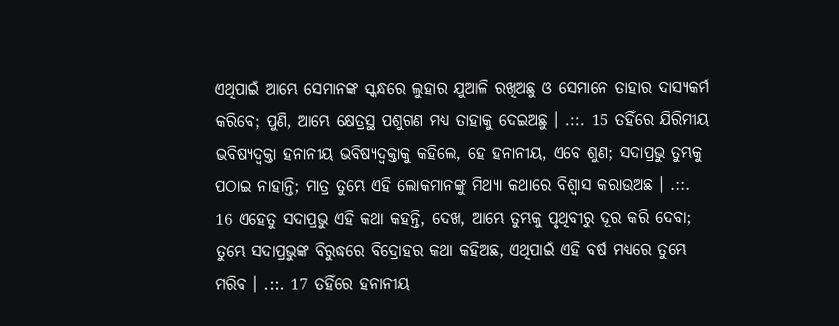ଏଥିପାଇଁ ଆମ୍ଭେ ସେମାନଙ୍କ ସ୍କନ୍ଧରେ ଲୁହାର ଯୁଆଳି ରଖିଅଛୁ ଓ ସେମାନେ ତାହାର ଦାସ୍ୟକର୍ମ କରିବେ; ପୁଣି, ଆମ୍ଭେ କ୍ଷେତ୍ରସ୍ଥ ପଶୁଗଣ ମଧ୍ୟ ତାହାକୁ ଦେଇଅଛୁ । .::. 15 ତହିଁରେ ଯିରିମୀୟ ଭବିଷ୍ୟଦ୍ବକ୍ତା ହନାନୀୟ ଭବିଷ୍ୟଦ୍ବକ୍ତାକୁ କହିଲେ, ହେ ହନାନୀୟ, ଏବେ ଶୁଣ; ସଦାପ୍ରଭୁ ତୁମ୍ଭକୁ ପଠାଇ ନାହାନ୍ତି; ମାତ୍ର ତୁମ୍ଭେ ଏହି ଲୋକମାନଙ୍କୁ ମିଥ୍ୟା କଥାରେ ବିଶ୍ଵାସ କରାଉଅଛ । .::. 16 ଏହେତୁ ସଦାପ୍ରଭୁ ଏହି କଥା କହନ୍ତି, ଦେଖ, ଆମ୍ଭେ ତୁମ୍ଭକୁ ପୃଥିବୀରୁ ଦୂର କରି ଦେବା; ତୁମ୍ଭେ ସଦାପ୍ରଭୁଙ୍କ ବିରୁଦ୍ଧରେ ବିଦ୍ରୋହର କଥା କହିଅଛ, ଏଥିପାଇଁ ଏହି ବର୍ଷ ମଧ୍ୟରେ ତୁମ୍ଭେ ମରିବ । .::. 17 ତହିଁରେ ହନାନୀୟ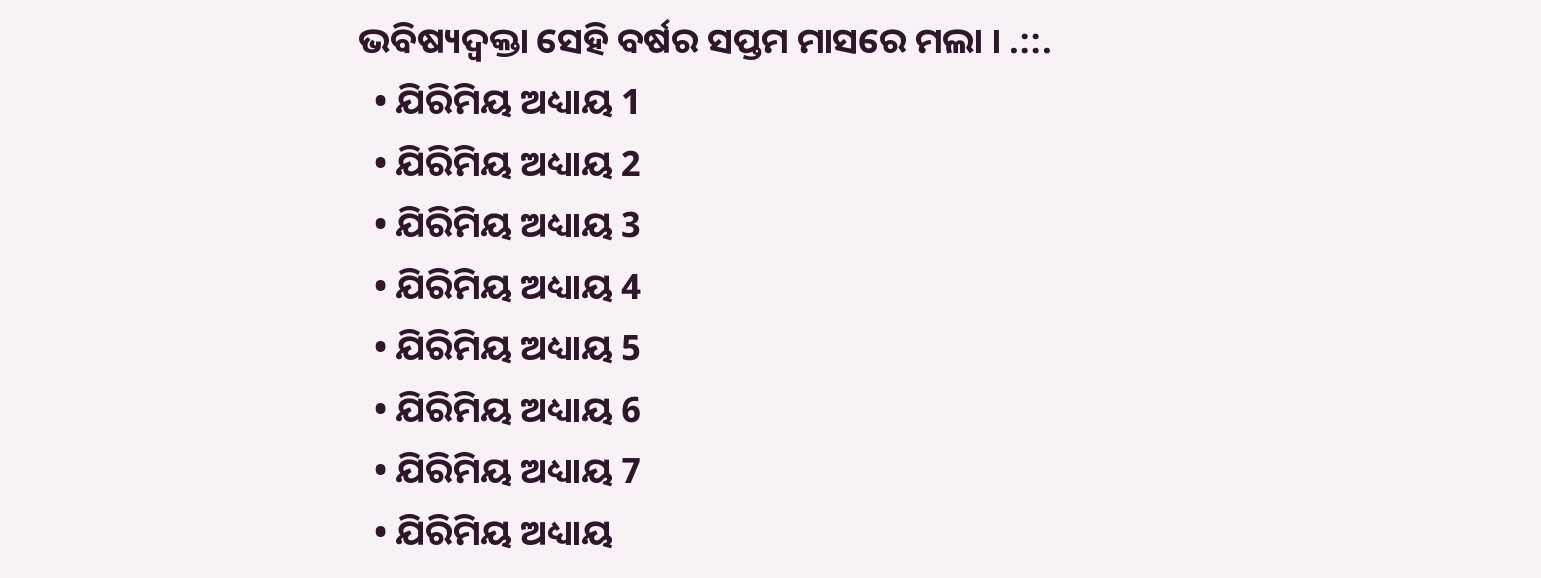ଭବିଷ୍ୟଦ୍ବକ୍ତା ସେହି ବର୍ଷର ସପ୍ତମ ମାସରେ ମଲା । .::.
  • ଯିରିମିୟ ଅଧ୍ୟାୟ 1
  • ଯିରିମିୟ ଅଧ୍ୟାୟ 2
  • ଯିରିମିୟ ଅଧ୍ୟାୟ 3
  • ଯିରିମିୟ ଅଧ୍ୟାୟ 4
  • ଯିରିମିୟ ଅଧ୍ୟାୟ 5
  • ଯିରିମିୟ ଅଧ୍ୟାୟ 6
  • ଯିରିମିୟ ଅଧ୍ୟାୟ 7
  • ଯିରିମିୟ ଅଧ୍ୟାୟ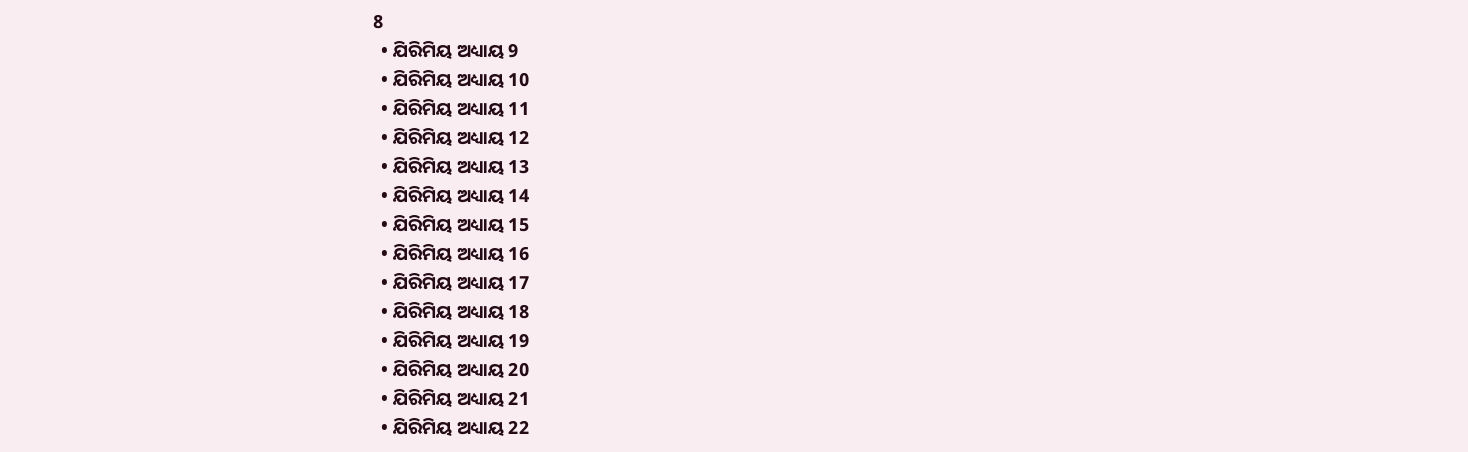8
  • ଯିରିମିୟ ଅଧ୍ୟାୟ 9
  • ଯିରିମିୟ ଅଧ୍ୟାୟ 10
  • ଯିରିମିୟ ଅଧ୍ୟାୟ 11
  • ଯିରିମିୟ ଅଧ୍ୟାୟ 12
  • ଯିରିମିୟ ଅଧ୍ୟାୟ 13
  • ଯିରିମିୟ ଅଧ୍ୟାୟ 14
  • ଯିରିମିୟ ଅଧ୍ୟାୟ 15
  • ଯିରିମିୟ ଅଧ୍ୟାୟ 16
  • ଯିରିମିୟ ଅଧ୍ୟାୟ 17
  • ଯିରିମିୟ ଅଧ୍ୟାୟ 18
  • ଯିରିମିୟ ଅଧ୍ୟାୟ 19
  • ଯିରିମିୟ ଅଧ୍ୟାୟ 20
  • ଯିରିମିୟ ଅଧ୍ୟାୟ 21
  • ଯିରିମିୟ ଅଧ୍ୟାୟ 22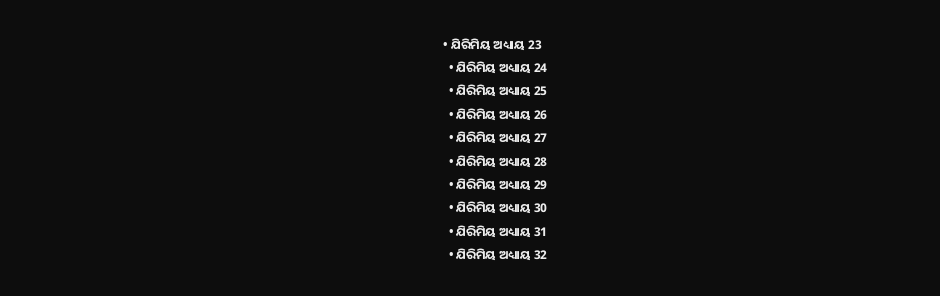• ଯିରିମିୟ ଅଧ୍ୟାୟ 23
  • ଯିରିମିୟ ଅଧ୍ୟାୟ 24
  • ଯିରିମିୟ ଅଧ୍ୟାୟ 25
  • ଯିରିମିୟ ଅଧ୍ୟାୟ 26
  • ଯିରିମିୟ ଅଧ୍ୟାୟ 27
  • ଯିରିମିୟ ଅଧ୍ୟାୟ 28
  • ଯିରିମିୟ ଅଧ୍ୟାୟ 29
  • ଯିରିମିୟ ଅଧ୍ୟାୟ 30
  • ଯିରିମିୟ ଅଧ୍ୟାୟ 31
  • ଯିରିମିୟ ଅଧ୍ୟାୟ 32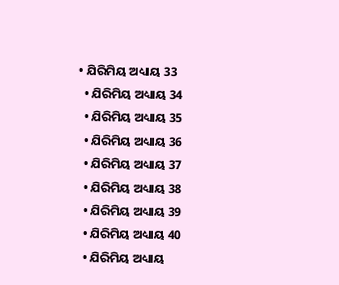• ଯିରିମିୟ ଅଧ୍ୟାୟ 33
  • ଯିରିମିୟ ଅଧ୍ୟାୟ 34
  • ଯିରିମିୟ ଅଧ୍ୟାୟ 35
  • ଯିରିମିୟ ଅଧ୍ୟାୟ 36
  • ଯିରିମିୟ ଅଧ୍ୟାୟ 37
  • ଯିରିମିୟ ଅଧ୍ୟାୟ 38
  • ଯିରିମିୟ ଅଧ୍ୟାୟ 39
  • ଯିରିମିୟ ଅଧ୍ୟାୟ 40
  • ଯିରିମିୟ ଅଧ୍ୟାୟ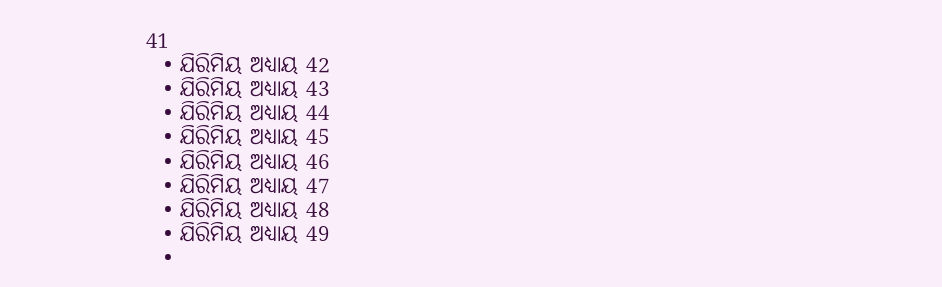41
  • ଯିରିମିୟ ଅଧ୍ୟାୟ 42
  • ଯିରିମିୟ ଅଧ୍ୟାୟ 43
  • ଯିରିମିୟ ଅଧ୍ୟାୟ 44
  • ଯିରିମିୟ ଅଧ୍ୟାୟ 45
  • ଯିରିମିୟ ଅଧ୍ୟାୟ 46
  • ଯିରିମିୟ ଅଧ୍ୟାୟ 47
  • ଯିରିମିୟ ଅଧ୍ୟାୟ 48
  • ଯିରିମିୟ ଅଧ୍ୟାୟ 49
  •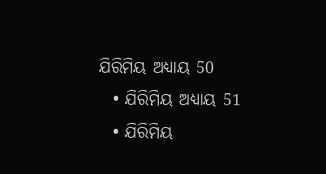ଯିରିମିୟ ଅଧ୍ୟାୟ 50
  • ଯିରିମିୟ ଅଧ୍ୟାୟ 51
  • ଯିରିମିୟ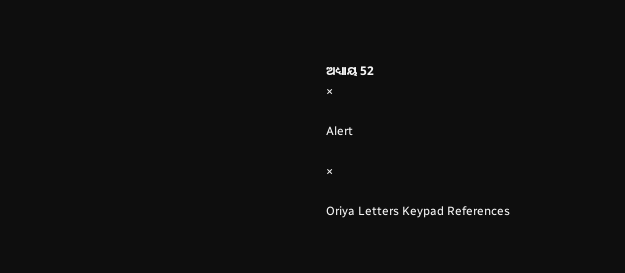ଅଧ୍ୟାୟ 52
×

Alert

×

Oriya Letters Keypad References